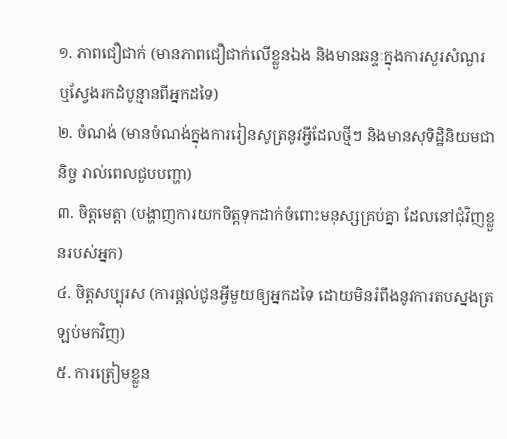១. ភាពជឿជាក់ (មានភាពជឿជាក់លើខ្លួនឯង និងមានឆន្ទៈក្នុងការសួរសំណួរ ឬស្វែងរកដំបូន្មានពីអ្នកដទៃ)
២. ចំណង់ (មានចំណង់ក្នុងការរៀនសូត្រនូវអ្វីដែលថ្មីៗ និងមានសុទិដ្ឋិនិយមជានិច្ច រាល់ពេលជួបបញ្ហា)
៣. ចិត្តមេត្តា (បង្ហាញការយកចិត្តទុកដាក់ចំពោះមនុស្សគ្រប់គ្នា ដែលនៅជុំវិញខ្លួនរបស់អ្នក)
៤. ចិត្តសប្បុរស (ការផ្តល់ជូនអ្វីមួយឲ្យអ្នកដទៃ ដោយមិនរំពឹងនូវការតបស្នងត្រឡប់មកវិញ)
៥. ការត្រៀមខ្លួន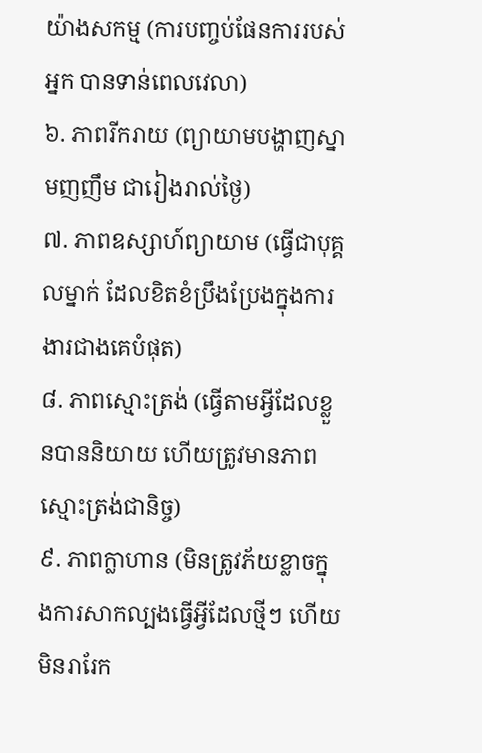យ៉ាងសកម្ម (ការបញ្ចប់ផែនការរបស់អ្នក បានទាន់ពេលវេលា)
៦. ភាពរីករាយ (ព្យាយាមបង្ហាញស្នាមញញឹម ជារៀងរាល់ថ្ងៃ)
៧. ភាពឧស្សាហ៍ព្យាយាម (ធ្វើជាបុគ្គលម្នាក់ ដែលខិតខំប្រឹងប្រែងក្នុងការងារជាងគេបំផុត)
៨. ភាពស្មោះត្រង់ (ធ្វើតាមអ្វីដែលខ្លួនបាននិយាយ ហើយត្រូវមានភាពស្មោះត្រង់ជានិច្ច)
៩. ភាពក្លាហាន (មិនត្រូវភ័យខ្លាចក្នុងការសាកល្បងធ្វើអ្វីដែលថ្មីៗ ហើយមិនរារែក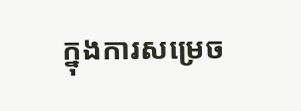ក្នុងការសម្រេច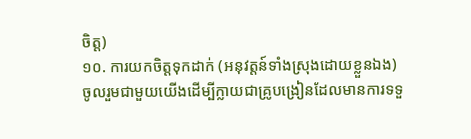ចិត្ត)
១០. ការយកចិត្តទុកដាក់ (អនុវត្តន៍ទាំងស្រុងដោយខ្លួនឯង)
ចូលរួមជាមួយយើងដើម្បីក្លាយជាគ្រូបង្រៀនដែលមានការទទួ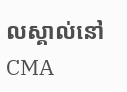លស្គាល់នៅ CMA